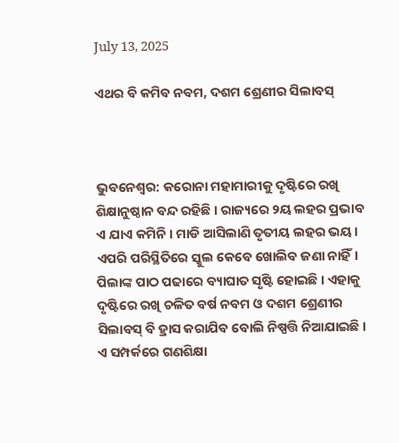July 13, 2025

ଏଥର ବି କମିବ ନବମ, ଦଶମ ଶ୍ରେଣୀର ସିଲାବସ୍



ଭୁବନେଶ୍ୱର: କରୋନା ମହାମାରୀକୁ ଦୃଷ୍ଟିରେ ରଖି ଶିକ୍ଷାନୁଷ୍ଠାନ ବନ୍ଦ ରହିଛି। ରାଜ୍ୟରେ ୨ୟ ଲହର ପ୍ରଭାବ ଏ ଯାଏ କମିନି। ମାଡି ଆସିଲାଣି ତୃତୀୟ ଲହର ଭୟ। ଏପରି ପରିସ୍ଥିତିରେ ସ୍କୁଲ କେବେ ଖୋଲିବ ଜଣା ନାହିଁ। ପିଲାଙ୍କ ପାଠ ପଢାରେ ବ୍ୟାଘାତ ସୃଷ୍ଟି ହୋଇଛି। ଏହାକୁ ଦୃଷ୍ଟିରେ ରଖି ଚଳିତ ବର୍ଷ ନବମ ଓ ଦଶମ ଶ୍ରେଣୀର ସିଲାବସ୍ ବି ହ୍ରାସ କରାଯିବ ବୋଲି ନିଷ୍ପତ୍ତି ନିଆଯାଇଛି। ଏ ସମ୍ପର୍କରେ ଗଣଶିକ୍ଷା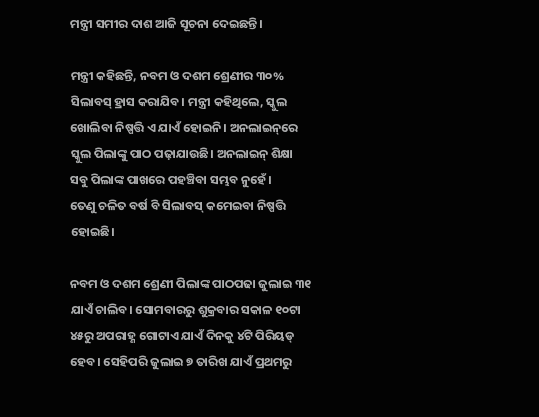ମନ୍ତ୍ରୀ ସମୀର ଦାଶ ଆଜି ସୂଚନା ଦେଇଛନ୍ତି।

ମନ୍ତ୍ରୀ କହିଛନ୍ତି, ନବମ ଓ ଦଶମ ଶ୍ରେଣୀର ୩୦% ସିଲାବସ୍ ହ୍ରାସ କରାଯିବ। ମନ୍ତ୍ରୀ କହିଥିଲେ, ସ୍କୁଲ ଖୋଲିବା ନିଷ୍ପତ୍ତି ଏ ଯାଏଁ ହୋଇନି। ଅନଲାଇନ୍‌ରେ ସ୍କୁଲ ପିଲାଙ୍କୁ ପାଠ ପଢ଼ାଯାଉଛି। ଅନଲାଇନ୍ ଶିକ୍ଷା ସବୁ ପିଲାଙ୍କ ପାଖରେ ପହଞ୍ଚିବା ସମ୍ଭବ ନୁହେଁ।
ତେଣୁ ଚଳିତ ବର୍ଷ ବି ସିଲାବସ୍ କମେଇବା ନିଷ୍ପତ୍ତି ହୋଇଛି।

ନବମ ଓ ଦଶମ ଶ୍ରେଣୀ ପିଲାଙ୍କ ପାଠପଢା ଜୁଲାଇ ୩୧ ଯାଏଁ ଚାଲିବ। ସୋମବାରରୁ ଶୁକ୍ରବାର ସକାଳ ୧୦ଟା ୪୫ରୁ ଅପରାହ୍ଣ ଗୋଟାଏ ଯାଏଁ ଦିନକୁ ୪ଟି ପିରିୟଡ୍ ହେବ। ସେହିପରି ଜୁଲାଇ ୭ ତାରିଖ ଯାଏଁ ପ୍ରଥମରୁ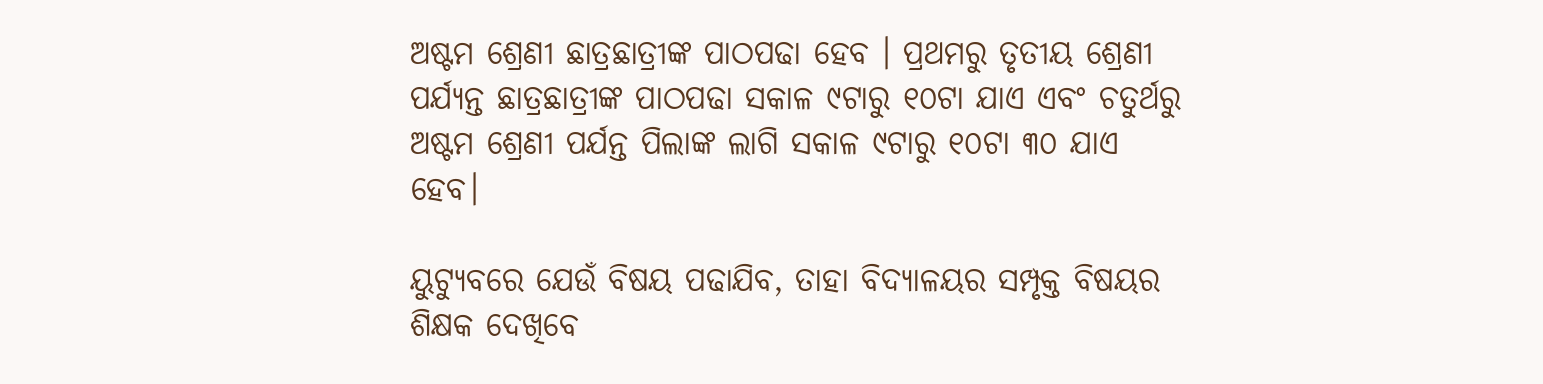ଅଷ୍ଟମ ଶ୍ରେଣୀ ଛାତ୍ରଛାତ୍ରୀଙ୍କ ପାଠପଢା ହେବ । ପ୍ରଥମରୁ ତୃତୀୟ ଶ୍ରେଣୀ ପର୍ଯ୍ୟନ୍ତ ଛାତ୍ରଛାତ୍ରୀଙ୍କ ପାଠପଢା ସକାଳ ୯ଟାରୁ ୧୦ଟା ଯାଏ ଏବଂ ଚତୁର୍ଥରୁ ଅଷ୍ଟମ ଶ୍ରେଣୀ ପର୍ଯନ୍ତ ପିଲାଙ୍କ ଲାଗି ସକାଳ ୯ଟାରୁ ୧୦ଟା ୩୦ ଯାଏ ହେବ।

ୟୁଟ୍ୟୁବରେ ଯେଉଁ ବିଷୟ ପଢାଯିବ, ତାହା ବିଦ୍ୟାଳୟର ସମ୍ପୃକ୍ତ ବିଷୟର ଶିକ୍ଷକ ଦେଖିବେ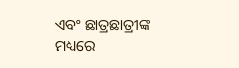ଏବଂ ଛାତ୍ରଛାତ୍ରୀଙ୍କ ମଧ୍ୟରେ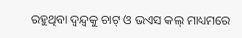ରହୁଥିବା ଦ୍ୱନ୍ଦ୍ୱକୁ ଚାଟ୍ ଓ ଭଏସ କଲ୍ ମାଧ୍ୟମରେ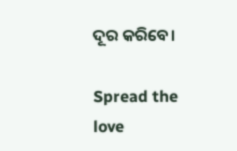ଦୂର କରିବେ।

Spread the love